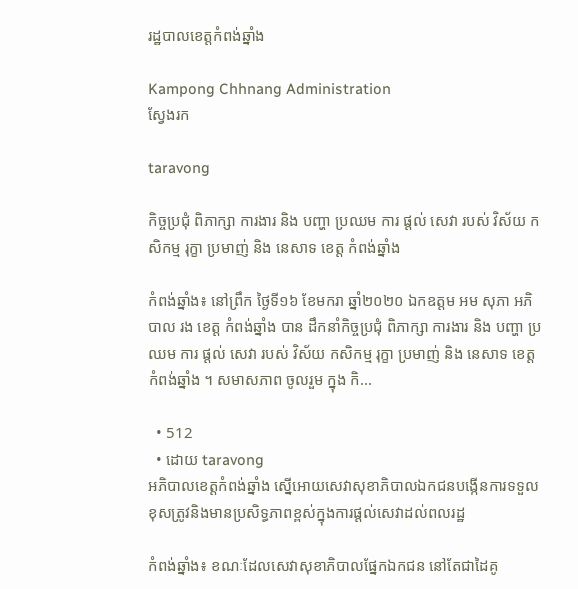រដ្ឋបាលខេត្តកំពង់ឆ្នាំង

Kampong Chhnang Administration
ស្វែងរក

taravong

កិច្ចប្រជុំ ពិភាក្សា ការងារ និង បញ្ហា ប្រឈម ការ ផ្ដល់ សេវា របស់ វិស័យ កសិកម្ម រុក្ខា ប្រមាញ់ និង នេសាទ ខេត្ត កំពង់ឆ្នាំង

កំពង់ឆ្នាំង៖ នៅព្រឹក ថ្ងៃទី១៦ ខែមករា ឆ្នាំ២០២០ ឯកឧត្តម អម សុភា អភិបាល រង ខេត្ត កំពង់ឆ្នាំង បាន ដឹកនាំកិច្ចប្រជុំ ពិភាក្សា ការងារ និង បញ្ហា ប្រឈម ការ ផ្ដល់ សេវា របស់ វិស័យ កសិកម្ម រុក្ខា ប្រមាញ់ និង នេសាទ ខេត្ត កំពង់ឆ្នាំង ។ សមាសភាព ចូលរួម ក្នុង កិ...

  • 512
  • ដោយ taravong
អភិបាលខេត្តកំពង់ឆ្នាំង ស្នើអោយសេវាសុខាភិបាលឯកជនបង្កើនការទទួល ខុសត្រូវនិងមានប្រសិទ្ធភាពខ្ពស់ក្នុងការផ្តល់សេវាដល់ពលរដ្ឋ

កំពង់ឆ្នាំង៖ ខណៈដែលសេវាសុខាភិបាលផ្នែកឯកជន នៅតែជាដៃគូ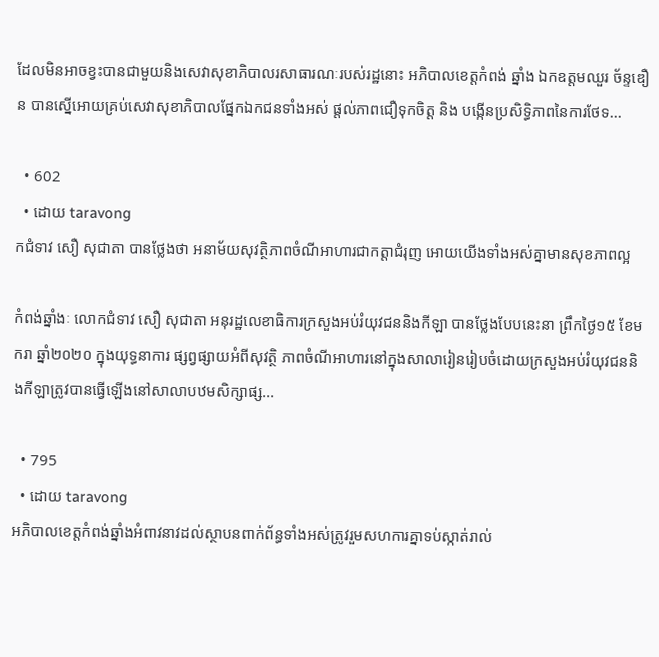ដែលមិនអាចខ្វះបានជាមួយនិងសេវាសុខាភិបាលរសាធារណៈរបស់រដ្ឋនោះ អភិបាលខេត្តកំពង់ ឆ្នាំង ឯកឧត្តមឈួរ ច័ន្ទឌឿន បានស្នើអោយគ្រប់សេវាសុខាភិបាលផ្នែកឯកជនទាំងអស់ ផ្តល់ភាពជឿទុកចិត្ត និង បង្កើនប្រសិទ្ធិភាពនៃការថែទ...

  • 602
  • ដោយ taravong
កជំទាវ សឿ សុជាតា បានថ្លែងថា អនាម័យសុវត្ថិភាពចំណីអាហារជាកត្តាជំរុញ អោយយើងទាំងអស់គ្នាមានសុខភាពល្អ

កំពង់ឆ្នាំងៈ លោកជំទាវ សឿ សុជាតា អនុរដ្ឋលេខាធិការក្រសួងអប់រំយុវជននិងកីឡា បានថ្លែងបែបនេះនា ព្រឹកថ្ងៃ១៥ ខែមករា ឆ្នាំ២០២០ ក្នុងយុទ្ធនាការ ផ្សព្វផ្សាយអំពីសុវត្ថិ ភាពចំណីអាហារនៅក្នុងសាលារៀនរៀបចំដោយក្រសួងអប់រំយុវជននិងកីឡាត្រូវបានធ្វើឡើងនៅសាលាបឋមសិក្សាផ្ស...

  • 795
  • ដោយ taravong
អភិបាលខេត្តកំពង់ឆ្នាំងអំពាវនាវដល់ស្ថាបនពាក់ព័ន្ធទាំងអស់ត្រូវរួមសហការគ្នាទប់ស្កាត់រាល់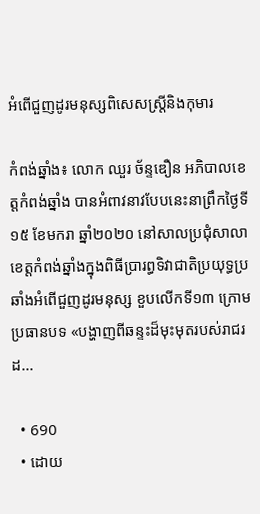អំពើជួញដូរមនុស្សពិសេសស្ត្រីនិងកុមារ

កំពង់ឆ្នាំង៖ លោក ឈួរ ច័ន្ទឌឿន អភិបាលខេត្តកំពង់ឆ្នាំង បានអំពាវនាវបែបនេះនាព្រឹកថ្ងៃទី១៥ ខែមករា ឆ្នាំ២០២០ នៅសាលប្រជុំសាលាខេត្តកំពង់ឆ្នាំងក្នុងពិធីប្រារព្ធទិវាជាតិប្រយុទ្ធប្រឆាំងអំពើជួញដូរមនុស្ស ខួបលើកទី១៣ ក្រោមប្រធានបទ «បង្ហាញពីឆន្ទះដ៏មុះមុតរបស់រាជរដ...

  • 690
  • ដោយ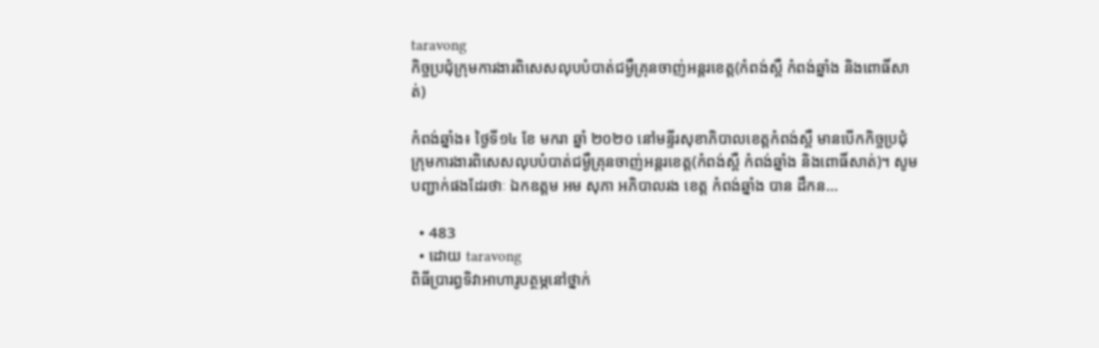taravong
កិច្ចប្រជុំក្រុមការងារពិសេសលុបបំបាត់ជម្ងឺគ្រុនចាញ់អន្តរខេត្ត(កំពង់ស្ពឺ កំពង់ឆ្នាំង និងពោធិ៍សាត់)

កំពង់ឆ្នាំង៖ ថ្ងៃទី១៤ ខែ មករា ឆ្នាំ ២០២០ នៅមន្ទីរសុខាភិបាលខេត្តកំពង់ស្ពឺ មានបើកកិច្ចប្រជុំក្រុមការងារពិសេសលុបបំបាត់ជម្ងឺគ្រុនចាញ់អន្តរខេត្ត(កំពង់ស្ពឺ កំពង់ឆ្នាំង និងពោធិ៍សាត់)។ សូមបញ្ជាក់ផងដែរថាៈ ឯកឧត្តម អម សុភា អភិបាលរង ខេត្ត កំពង់ឆ្នាំង បាន ដឹកន...

  • 483
  • ដោយ taravong
ពិធីប្រារព្ធទិវាអាហារូបត្ថម្ភនៅថ្នាក់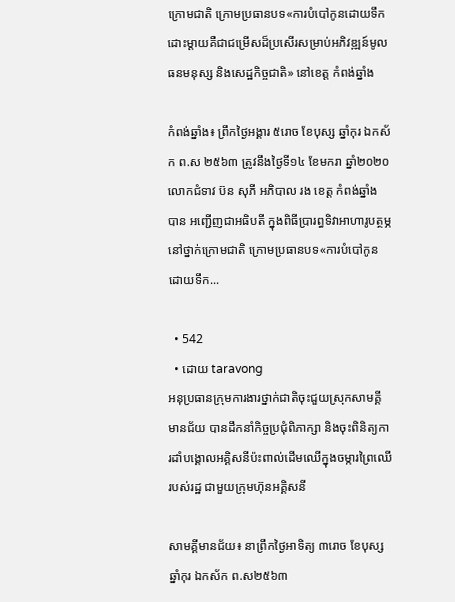ក្រោមជាតិ ក្រោមប្រធានបទ«ការបំបៅកូនដោយទឹកដោះម្តាយគឺជាជម្រើសដ៏ប្រសើរសម្រាប់អភិវឌ្ឍន៍មូលធនមនុស្ស និងសេដ្ឋកិច្ចជាតិ» នៅខេត្ត កំពង់ឆ្នាំង

កំពង់ឆ្នាំង៖ ព្រឹកថ្ងៃអង្គារ ៥រោច ខែបុស្ស ឆ្នាំកុរ ឯកស័ក ព.ស ២៥៦៣ ត្រូវនឹងថ្ងៃទី១៤ ខែមករា ឆ្នាំ២០២០ លោកជំទាវ ប៊ន សុភី អភិបាល រង ខេត្ត កំពង់ឆ្នាំង បាន អញ្ជើញជាអធិបតី ក្នុងពិធីប្រារព្ធទិវាអាហារូបត្ថម្ភនៅថ្នាក់ក្រោមជាតិ ក្រោមប្រធានបទ«ការបំបៅកូនដោយទឹក...

  • 542
  • ដោយ taravong
អនុប្រធានក្រុមការងារថ្នាក់ជាតិចុះជួយស្រុកសាមគ្គីមានជ័យ បានដឹកនាំកិច្ចប្រជុំពិភាក្សា និងចុះពិនិត្យការដាំបង្គោលអគ្គិសនីប៉ះពាល់ដើមឈើក្នុងចម្ការព្រៃឈើរបស់រដ្ឋ ជាមួយក្រុមហ៊ុនអគ្គិសនី

សាមគ្គីមានជ័យ៖ នាព្រឹកថ្ងៃអាទិត្យ ៣រោច ខែបុស្ស ឆ្នាំកុរ ឯកស័ក ព.ស២៥៦៣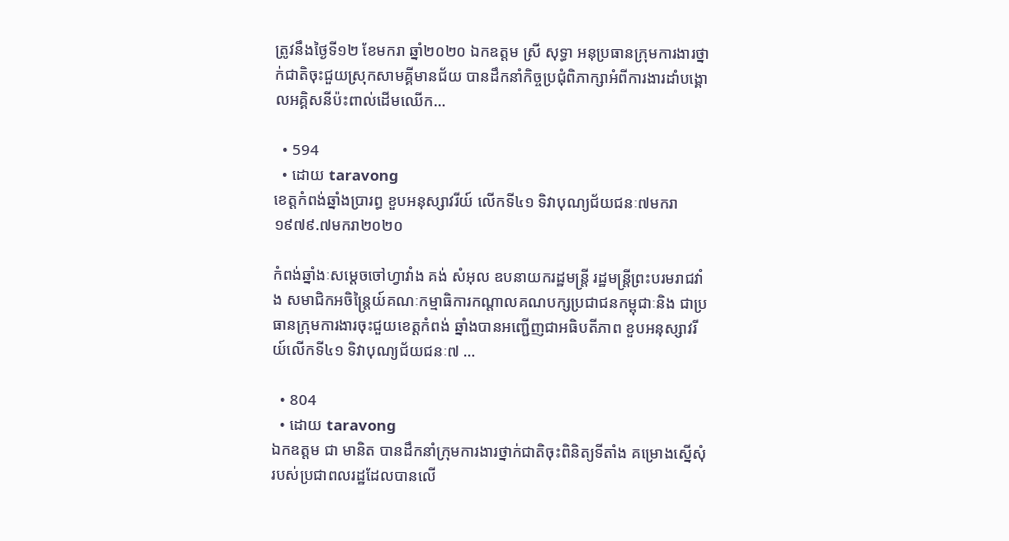ត្រូវនឹងថ្ងៃទី១២ ខែមករា ឆ្នាំ២០២០ ឯកឧត្ដម ស្រី សុទ្ធា អនុប្រធានក្រុមការងារថ្នាក់ជាតិចុះជួយស្រុកសាមគ្គីមានជ័យ បានដឹកនាំកិច្ចប្រជុំពិភាក្សាអំពីការងារដាំបង្គោលអគ្គិសនីប៉ះពាល់ដើមឈើក...

  • 594
  • ដោយ taravong
ខេត្តកំពង់ឆ្នាំងប្រារព្ធ ខួបអនុស្សាវរីយ៍ លើកទី៤១ ទិវាបុណ្យជ័យជនៈ៧មករា១៩៧៩.៧មករា២០២០

កំពង់ឆ្នាំងៈសម្តេចចៅហ្វាវាំង គង់ សំអុល ឧបនាយករដ្ឋមន្រ្តី រដ្ឋមន្រ្តីព្រះបរមរាជវាំង សមាជិកអចិន្រ្តៃយ៍គណៈកម្មាធិការកណ្តាលគណបក្សប្រជាជនកម្ពុជាៈនិង ជាប្រធានក្រុមការងារចុះជួយខេត្តកំពង់ ឆ្នាំងបានអញ្ជើញជាអធិបតីភាព ខួបអនុស្សាវរីយ៍លើកទី៤១ ទិវាបុណ្យជ័យជនៈ៧ ...

  • 804
  • ដោយ taravong
ឯកឧត្តម ជា មានិត បានដឹកនាំក្រុមការងារថ្នាក់ជាតិចុះពិនិត្យទីតាំង គម្រោងស្នើសុំរបស់ប្រជាពលរដ្ឋដែលបានលើ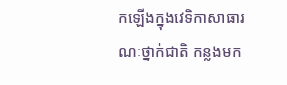កឡើងក្នុងវេទិកាសាធារណៈថ្នាក់ជាតិ កន្លងមក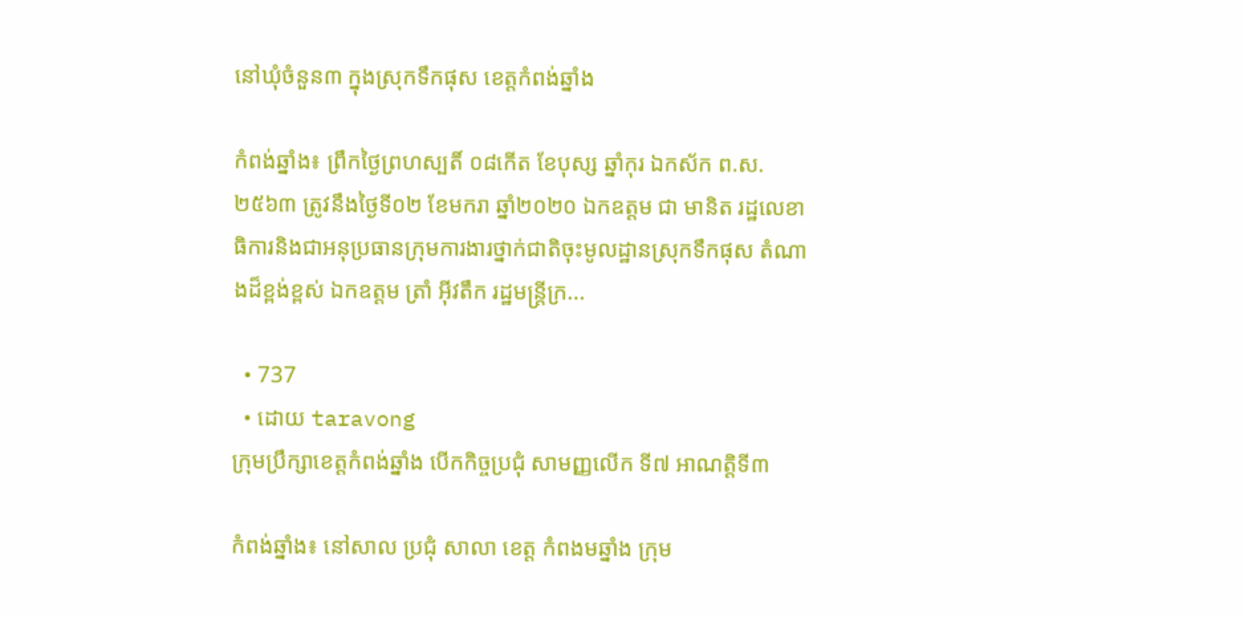នៅឃុំចំនួន៣ ក្នុងស្រុកទឹកផុស ខេត្តកំពង់ឆ្នាំង

កំពង់ឆ្នាំង៖ ព្រឹកថ្ងៃព្រហស្បតិ៍ ០៨កើត ខែបុស្ស ឆ្នាំកុរ ឯកស័ក ព.ស.២៥៦៣ ត្រូវនឹងថ្ងៃទី០២ ខែមករា ឆ្នាំ២០២០ ឯកឧត្តម ជា មានិត រដ្ឋលេខាធិការនិងជាអនុប្រធានក្រុមការងារថ្នាក់ជាតិចុះមូលដ្ឋានស្រុកទឹកផុស តំណាងដ៏ខ្ពង់ខ្ពស់ ឯកឧត្តម ត្រាំ អុីវតឹក រដ្ឋមន្ត្រីក្រ...

  • 737
  • ដោយ taravong
ក្រុមប្រឹក្សាខេត្តកំពង់ឆ្នាំង បើកកិច្ចប្រជុំ សាមញ្ញលើក ទី៧ អាណត្តិទី៣

កំពង់ឆ្នាំង៖ នៅសាល ប្រជុំ សាលា ខេត្ត កំពងមឆ្នាំង ក្រុម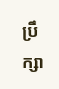ប្រឹក្សា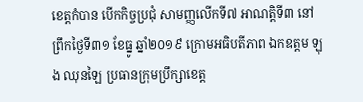ខេត្តកំបាន បើកកិច្ចប្រជុំ សាមញ្ញលើកទី៧ អាណត្តិទី៣ នៅ ព្រឹកថ្ងៃទី៣១ ខែធ្នូ ឆ្នាំ២០១៩ ក្រោមអធិបតីភាព ឯកឧត្ដម ឡុង ឈុនឡៃ ប្រធានក្រុមប្រឹក្សាខេត្ត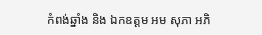កំពង់ឆ្នាំង និង ឯកឧត្ដម អម សុភា អភិ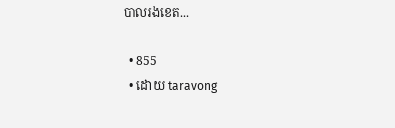បាលរងខេត...

  • 855
  • ដោយ taravong